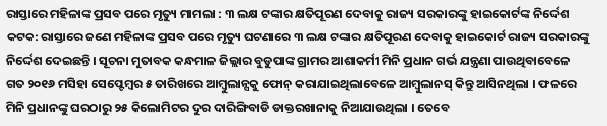ରାସ୍ତାରେ ମହିଳାଙ୍କ ପ୍ରସବ ପରେ ମୃତ୍ୟୁ ମାମଲା : ୩ ଲକ୍ଷ ଟଙ୍କାର କ୍ଷତିପୂରଣ ଦେବାକୁ ରାଜ୍ୟ ସରକାରଙ୍କୁ ହାଇକୋର୍ଟଙ୍କ ନିର୍ଦ୍ଦେଶ
କଟକ: ରାସ୍ତାରେ ଜଣେ ମହିଳାଙ୍କ ପ୍ରସବ ପରେ ମୃତ୍ୟୁ ଘଟଣାରେ ୩ ଲକ୍ଷ ଟଙ୍କାର କ୍ଷତିପୂରଣ ଦେବାକୁ ହାଇକୋର୍ଟ ରାଜ୍ୟ ସରକାରଙ୍କୁ ନିର୍ଦ୍ଦେଶ ଦେଇଛନ୍ତି । ସୂଚନା ମୁତାବକ କନ୍ଧମାଳ ଜିଲ୍ଲାର ବୁଡୁପାଙ୍କ ଗ୍ରାମର ଆଶାକର୍ମୀ ମିନି ପ୍ରଧାନ ଗର୍ଭ ଯନ୍ତ୍ରଣା ପାଉଥିବାବେଳେ ଗତ ୨୦୧୬ ମସିହା ସେପ୍ଟେମ୍ବର ୫ ତାରିଖରେ ଆମ୍ବୁଲାନ୍ସକୁ ଫୋନ୍ କରାଯାଇଥିଲାବେଳେ ଆମ୍ବୁଲାନସ୍ କିନ୍ତୁ ଆସିନଥିଲା । ଫଳରେ ମିନି ପ୍ରଧାନଙ୍କୁ ଘରଠାରୁ ୨୫ କିଲୋମିଟର ଦୁର ଦାରିଙ୍ଗିବାଡି ଡାକ୍ତରଖାନାକୁ ନିଆଯାଉଥିଲା । ତେବେ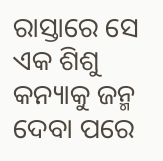ରାସ୍ତାରେ ସେ ଏକ ଶିଶୁ କନ୍ୟାକୁ ଜନ୍ମ ଦେବା ପରେ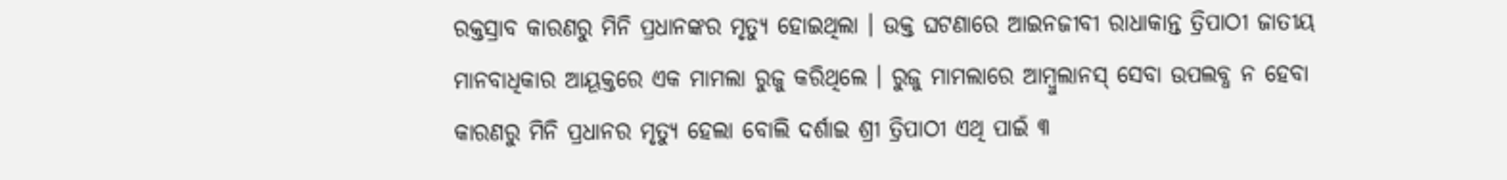ରକ୍ତସ୍ରାବ କାରଣରୁ ମିନି ପ୍ରଧାନଙ୍କର ମୃତ୍ୟୁ ହୋଇଥିଲା । ଉକ୍ତ ଘଟଣାରେ ଆଇନଜୀବୀ ରାଧାକାନ୍ତ ତ୍ରିପାଠୀ ଜାତୀୟ ମାନବାଧିକାର ଆୟୂକ୍ତରେ ଏକ ମାମଲା ରୁଜୁ କରିଥିଲେ । ରୁଜୁ ମାମଲାରେ ଆମ୍ବୁଲାନସ୍ ସେବା ଉପଲବ୍ଧ ନ ହେବା କାରଣରୁ ମିନି ପ୍ରଧାନର ମୃତ୍ୟୁ ହେଲା ବୋଲି ଦର୍ଶାଇ ଶ୍ରୀ ତ୍ରିପାଠୀ ଏଥି ପାଇଁ ୩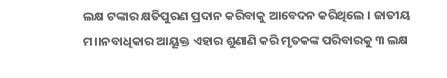ଲକ୍ଷ ଟଙ୍କାର କ୍ଷତିପୁରଣ ପ୍ରଦାନ କରିବାକୁ ଆବେଦନ କରିଥିଲେ । ଜାତୀୟ ମ।।ନବାଧିକାର ଆୟୂକ୍ତ ଏହାର ଶୁଣାଣି କରି ମୃତକଙ୍କ ପରିବାରକୁ ୩ ଲକ୍ଷ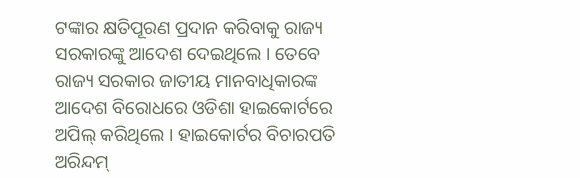ଟଙ୍କାର କ୍ଷତିପୂରଣ ପ୍ରଦାନ କରିବାକୁ ରାଜ୍ୟ ସରକାରଙ୍କୁ ଆଦେଶ ଦେଇଥିଲେ । ତେବେ ରାଜ୍ୟ ସରକାର ଜାତୀୟ ମାନବାଧିକାରଙ୍କ ଆଦେଶ ବିରୋଧରେ ଓଡିଶା ହାଇକୋର୍ଟରେ ଅପିଲ୍ କରିଥିଲେ । ହାଇକୋର୍ଟର ବିଚାରପତି ଅରିନ୍ଦମ୍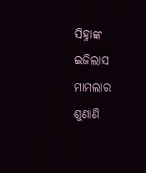ସିହ୍ନାଙ୍କ ଇଜିଲାସ ମାମଲାର ଶୁଣାଣି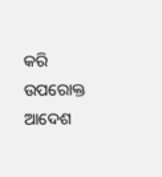କରି ଉପରୋକ୍ତ ଆଦେଶ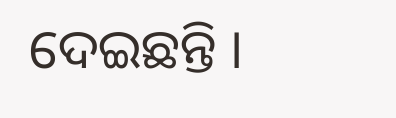ଦେଇଛନ୍ତି ।